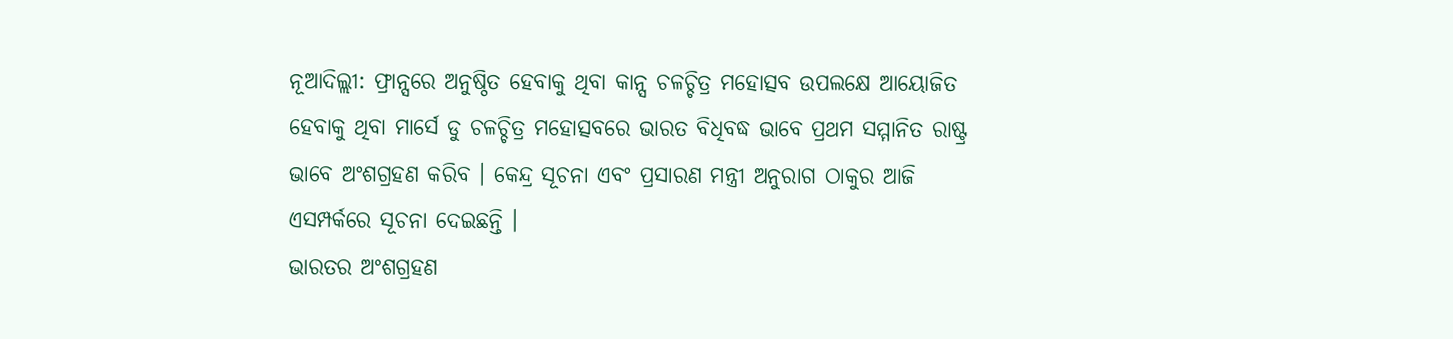ନୂଆଦିଲ୍ଲୀ: ଫ୍ରାନ୍ସରେ ଅନୁଷ୍ଠିତ ହେବାକୁ ଥିବା କାନ୍ସ ଚଳଚ୍ଚିତ୍ର ମହୋତ୍ସବ ଉପଲକ୍ଷେ ଆୟୋଜିତ ହେବାକୁ ଥିବା ମାର୍ସେ ଡୁ ଚଳଚ୍ଚିତ୍ର ମହୋତ୍ସବରେ ଭାରତ ବିଧିବଦ୍ଧ ଭାବେ ପ୍ରଥମ ସମ୍ମାନିତ ରାଷ୍ଟ୍ର ଭାବେ ଅଂଶଗ୍ରହଣ କରିବ । କେନ୍ଦ୍ର ସୂଚନା ଏବଂ ପ୍ରସାରଣ ମନ୍ତ୍ରୀ ଅନୁରାଗ ଠାକୁର ଆଜି ଏସମ୍ପର୍କରେ ସୂଚନା ଦେଇଛନ୍ତି ।
ଭାରତର ଅଂଶଗ୍ରହଣ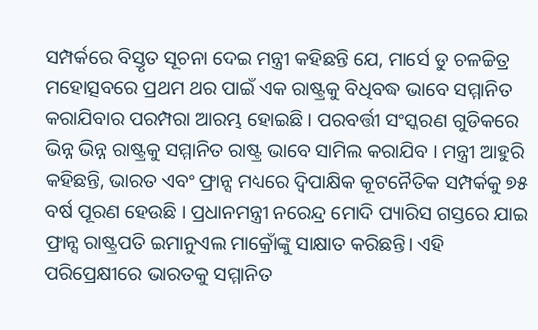ସମ୍ପର୍କରେ ବିସ୍ତୃତ ସୂଚନା ଦେଇ ମନ୍ତ୍ରୀ କହିଛନ୍ତି ଯେ, ମାର୍ସେ ଡୁ ଚଳଚ୍ଚିତ୍ର ମହୋତ୍ସବରେ ପ୍ରଥମ ଥର ପାଇଁ ଏକ ରାଷ୍ଟ୍ରକୁ ବିଧିବଦ୍ଧ ଭାବେ ସମ୍ମାନିତ କରାଯିବାର ପରମ୍ପରା ଆରମ୍ଭ ହୋଇଛି । ପରବର୍ତ୍ତୀ ସଂସ୍କରଣ ଗୁଡିକରେ ଭିନ୍ନ ଭିନ୍ନ ରାଷ୍ଟ୍ରକୁ ସମ୍ମାନିତ ରାଷ୍ଟ୍ର ଭାବେ ସାମିଲ କରାଯିବ । ମନ୍ତ୍ରୀ ଆହୁରି କହିଛନ୍ତି, ଭାରତ ଏବଂ ଫ୍ରାନ୍ସ ମଧ୍ୟରେ ଦ୍ବିପାକ୍ଷିକ କୂଟନୈତିକ ସମ୍ପର୍କକୁ ୭୫ ବର୍ଷ ପୂରଣ ହେଉଛି । ପ୍ରଧାନମନ୍ତ୍ରୀ ନରେନ୍ଦ୍ର ମୋଦି ପ୍ୟାରିସ ଗସ୍ତରେ ଯାଇ ଫ୍ରାନ୍ସ ରାଷ୍ଟ୍ରପତି ଇମାନୁଏଲ ମାକ୍ରୋଁଙ୍କୁ ସାକ୍ଷାତ କରିଛନ୍ତି। ଏହି ପରିପ୍ରେକ୍ଷୀରେ ଭାରତକୁ ସମ୍ମାନିତ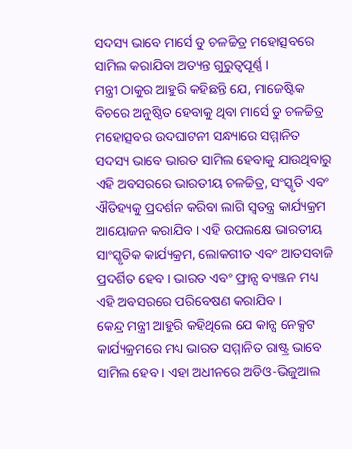ସଦସ୍ୟ ଭାବେ ମାର୍ସେ ଡୁ ଚଳଚ୍ଚିତ୍ର ମହୋତ୍ସବରେ ସାମିଲ କରାଯିବା ଅତ୍ୟନ୍ତ ଗୁରୁତ୍ବପୂର୍ଣ୍ଣ ।
ମନ୍ତ୍ରୀ ଠାକୁର ଆହୁରି କହିଛନ୍ତି ଯେ, ମାଜେଷ୍ଟିକ ବିଚରେ ଅନୁଷ୍ଠିତ ହେବାକୁ ଥିବା ମାର୍ସେ ଡୁ ଚଳଚ୍ଚିତ୍ର ମହୋତ୍ସବର ଉଦଘାଟନୀ ସନ୍ଧ୍ୟାରେ ସମ୍ମାନିତ ସଦସ୍ୟ ଭାବେ ଭାରତ ସାମିଲ ହେବାକୁ ଯାଉଥିବାରୁ ଏହି ଅବସରରେ ଭାରତୀୟ ଚଳଚ୍ଚିତ୍ର, ସଂସ୍କୃତି ଏବଂ ଐତିହ୍ୟକୁ ପ୍ରଦର୍ଶନ କରିବା ଲାଗି ସ୍ବତନ୍ତ୍ର କାର୍ଯ୍ୟକ୍ରମ ଆୟୋଜନ କରାଯିବ । ଏହି ଉପଲକ୍ଷେ ଭାରତୀୟ ସାଂସ୍କୃତିକ କାର୍ଯ୍ୟକ୍ରମ, ଲୋକଗୀତ ଏବଂ ଆତସବାଜି ପ୍ରଦର୍ଶିତ ହେବ । ଭାରତ ଏବଂ ଫ୍ରାନ୍ସ ବ୍ୟଞ୍ଜନ ମଧ୍ୟ ଏହି ଅବସରରେ ପରିବେଷଣ କରାଯିବ ।
କେନ୍ଦ୍ର ମନ୍ତ୍ରୀ ଆହୁରି କହିଥିଲେ ଯେ କାନ୍ସ ନେକ୍ସଟ କାର୍ଯ୍ୟକ୍ରମରେ ମଧ୍ୟ ଭାରତ ସମ୍ମାନିତ ରାଷ୍ଟ୍ର ଭାବେ ସାମିଲ ହେବ । ଏହା ଅଧୀନରେ ଅଡିଓ-ଭିଜୁଆଲ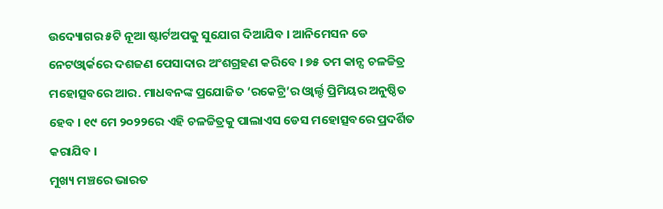ଉଦ୍ୟୋଗର ୫ଟି ନୂଆ ଷ୍ଟାର୍ଟଅପକୁ ସୁଯୋଗ ଦିଆଯିବ । ଆନିମେସନ ଡେ ନେଟଓ୍ବାର୍କରେ ଦଶଜଣ ପେସାଦାର ଅଂଶଗ୍ରହଣ କରିବେ । ୭୫ ତମ କାନ୍ସ ଚଳଚ୍ଚିତ୍ର ମହୋତ୍ସବରେ ଆର. ମାଧବନଙ୍କ ପ୍ରଯୋଜିତ ‘ରକେଟ୍ରି’ର ଓ୍ବାର୍ଲ୍ଡ ପ୍ରିମିୟର ଅନୁଷ୍ଠିତ ହେବ । ୧୯ ମେ ୨୦୨୨ରେ ଏହି ଚଳଚ୍ଚିତ୍ରକୁ ପାଲାଏସ ଡେସ ମହୋତ୍ସବରେ ପ୍ରଦର୍ଶିତ କରାଯିବ ।
ମୁଖ୍ୟ ମଞ୍ଚରେ ଭାରତ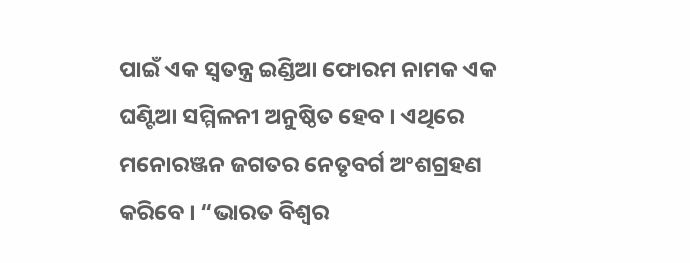ପାଇଁ ଏକ ସ୍ବତନ୍ତ୍ର ଇଣ୍ଡିଆ ଫୋରମ ନାମକ ଏକ ଘଣ୍ଟିଆ ସମ୍ମିଳନୀ ଅନୁଷ୍ଠିତ ହେବ । ଏଥିରେ ମନୋରଞ୍ଜନ ଜଗତର ନେତୃବର୍ଗ ଅଂଶଗ୍ରହଣ କରିବେ । “ଭାରତ ବିଶ୍ବର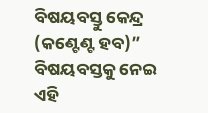ବିଷୟବସ୍ତୁ କେନ୍ଦ୍ର (କଣ୍ଟେଣ୍ଟ ହବ)” ବିଷୟବସ୍ତକୁ ନେଇ ଏହି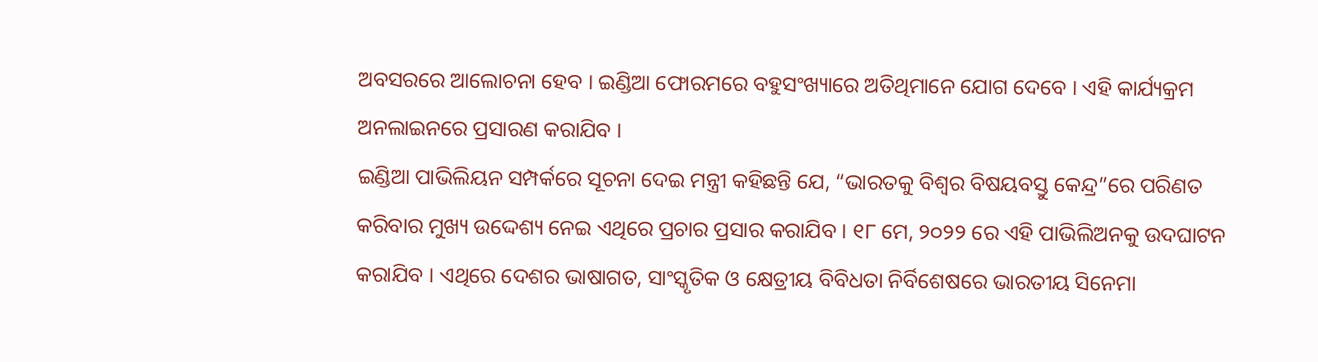ଅବସରରେ ଆଲୋଚନା ହେବ । ଇଣ୍ଡିଆ ଫୋରମରେ ବହୁସଂଖ୍ୟାରେ ଅତିଥିମାନେ ଯୋଗ ଦେବେ । ଏହି କାର୍ଯ୍ୟକ୍ରମ ଅନଲାଇନରେ ପ୍ରସାରଣ କରାଯିବ ।
ଇଣ୍ଡିଆ ପାଭିଲିୟନ ସମ୍ପର୍କରେ ସୂଚନା ଦେଇ ମନ୍ତ୍ରୀ କହିଛନ୍ତି ଯେ, “ଭାରତକୁ ବିଶ୍ବର ବିଷୟବସ୍ତୁ କେନ୍ଦ୍ର”ରେ ପରିଣତ କରିବାର ମୁଖ୍ୟ ଉଦ୍ଦେଶ୍ୟ ନେଇ ଏଥିରେ ପ୍ରଚାର ପ୍ରସାର କରାଯିବ । ୧୮ ମେ, ୨୦୨୨ ରେ ଏହି ପାଭିଲିଅନକୁ ଉଦଘାଟନ କରାଯିବ । ଏଥିରେ ଦେଶର ଭାଷାଗତ, ସାଂସ୍କୃତିକ ଓ କ୍ଷେତ୍ରୀୟ ବିବିଧତା ନିର୍ବିଶେଷରେ ଭାରତୀୟ ସିନେମା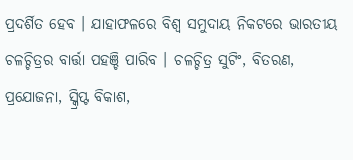ପ୍ରଦର୍ଶିତ ହେବ । ଯାହାଫଳରେ ବିଶ୍ବ ସମୁଦାୟ ନିକଟରେ ଭାରତୀୟ ଚଳଚ୍ଚିତ୍ରର ବାର୍ତ୍ତା ପହଞ୍ଚି ପାରିବ । ଚଳଚ୍ଚିତ୍ର ସୁଟିଂ, ବିତରଣ, ପ୍ରଯୋଜନା, ସ୍କ୍ରିପ୍ଟ ବିକାଶ,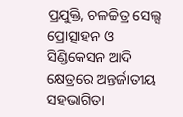ପ୍ରଯୁକ୍ତି, ଚଳଚ୍ଚିତ୍ର ସେଲ୍ସ ପ୍ରୋତ୍ସାହନ ଓ ସିଣ୍ଡିକେସନ ଆଦି କ୍ଷେତ୍ରରେ ଅନ୍ତର୍ଜାତୀୟ ସହଭାଗିତା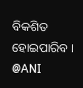ବିକଶିତ ହୋଇପାରିବ ।
@ANI